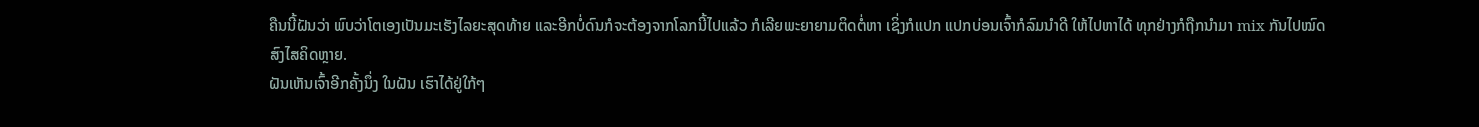ຄືນນີ້ຝັນວ່າ ພົບວ່າໂຕເອງເປັນມະເຮັງໄລຍະສຸດທ້າຍ ແລະອີກບໍ່ດົນກໍຈະຕ້ອງຈາກໂລກນີ້ໄປແລ້ວ ກໍເລີຍພະຍາຍາມຕິດຕໍ່ຫາ ເຊິ່ງກໍແປກ ແປກບ່ອນເຈົ້າກໍລົມນຳດີ ໃຫ້ໄປຫາໄດ້ ທຸກຢ່າງກໍຖືກນຳມາ mix ກັນໄປໝົດ
ສົງໄສຄິດຫຼາຍ.
ຝັນເຫັນເຈົ້າອີກຄັ້ງນຶ່ງ ໃນຝັນ ເຮົາໄດ້ຢູ່ໃກ້ໆ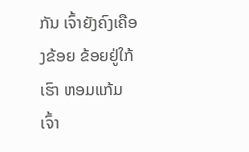ກັນ ເຈົ້າຍັງຄົງເຄືອງຂ້ອຍ ຂ້ອຍຢູ່ໃກ້ເຮົາ ຫອມແກ້ມເຈົ້າ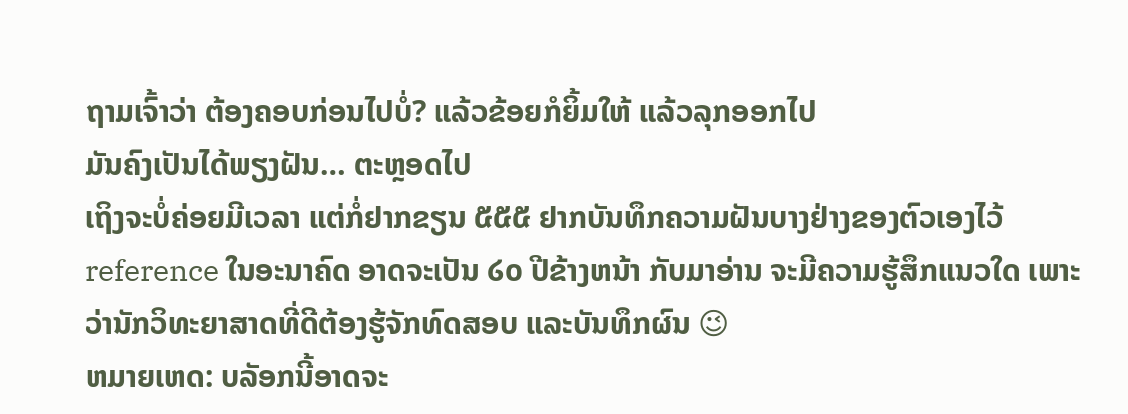ຖາມເຈົ້າວ່າ ຕ້ອງຄອບກ່ອນໄປບໍ່? ແລ້ວຂ້ອຍກໍຍິ້ມໃຫ້ ແລ້ວລຸກອອກໄປ
ມັນຄົງເປັນໄດ້ພຽງຝັນ… ຕະຫຼອດໄປ
ເຖິງຈະບໍ່ຄ່ອຍມີເວລາ ແຕ່ກໍ່ຢາກຂຽນ ໕໕໕ ຢາກບັນທຶກຄວາມຝັນບາງຢ່າງຂອງຕົວເອງໄວ້ reference ໃນອະນາຄົດ ອາດຈະເປັນ ໒໐ ປີຂ້າງຫນ້າ ກັບມາອ່ານ ຈະມີຄວາມຮູ້ສຶກແນວໃດ ເພາະວ່ານັກວິທະຍາສາດທີ່ດີຕ້ອງຮູ້ຈັກທົດສອບ ແລະບັນທຶກຜົນ 😉
ຫມາຍເຫດ: ບລັອກນີ້ອາດຈະ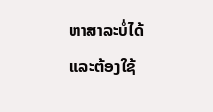ຫາສາລະບໍ່ໄດ້ ແລະຕ້ອງໃຊ້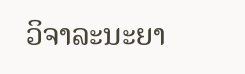ວິຈາລະນະຍາ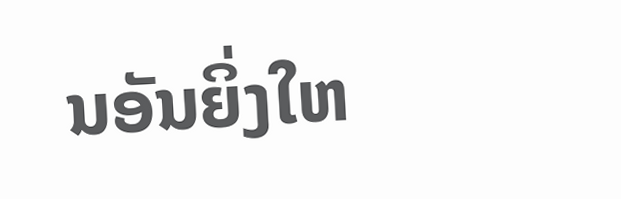ນອັນຍິ່ງໃຫ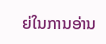ຍ່ໃນການອ່ານ